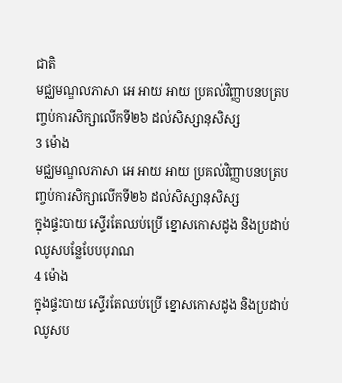ជាតិ
មជ្ឈមណ្ឌលភាសា អេ អាយ អាយ ប្រគល់វិញ្ញាបនបត្របញ្ចប់ការសិក្សាលើកទី២៦ ដល់សិស្សានុសិស្ស
3 ម៉ោង
មជ្ឈមណ្ឌលភាសា អេ អាយ អាយ ប្រគល់វិញ្ញាបនបត្របញ្ចប់ការសិក្សាលើកទី២៦ ដល់សិស្សានុសិស្ស
ក្នុងផ្ទះបាយ ស្ទើរតែឈប់ប្រើ ខ្នោសកោសដូង និងប្រដាប់ឈូសបន្លែបែបបុរាណ
4 ម៉ោង
ក្នុងផ្ទះបាយ ស្ទើរតែឈប់ប្រើ ខ្នោសកោសដូង និងប្រដាប់ឈូសប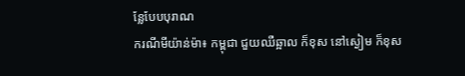ន្លែបែបបុរាណ
ករណីមីយ៉ាន់ម៉ា៖ កម្ពុជា ជួយឈឺឆ្អាល ក៏ខុស នៅស្ងៀម ក៏ខុស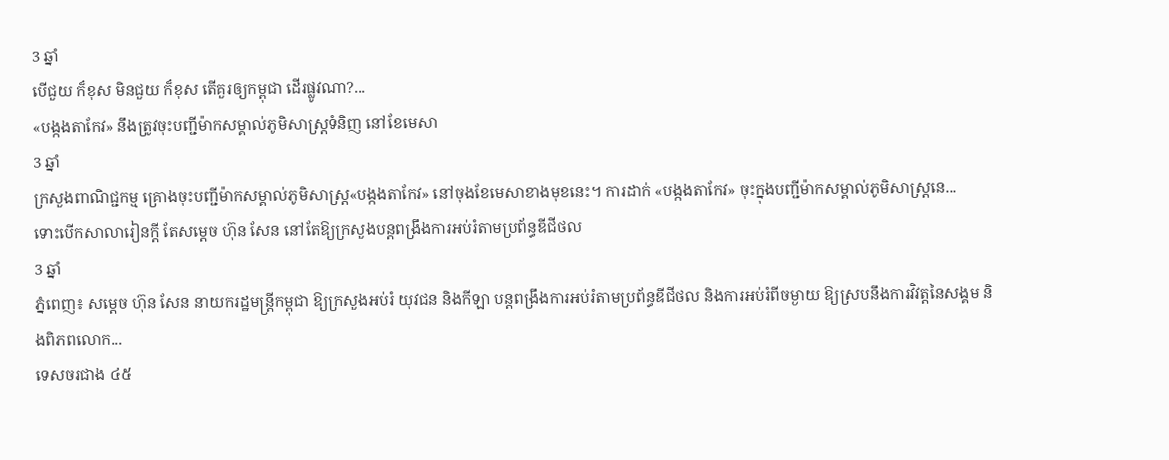3 ឆ្នាំ
បើជួយ ក៏ខុស មិនជួយ ក៏ខុស តើគួរឲ្យកម្ពុជា ដើរផ្លូវណា?...
«បង្កងតាកែវ» នឹងត្រូវចុះបញ្ជីម៉ាកសម្គាល់ភូមិសាស្រ្តទំនិញ នៅខែមេសា
3 ឆ្នាំ
ក្រសួងពាណិជ្ជកម្ម គ្រោងចុះបញ្ជីម៉ាកសម្គាល់ភូមិសាស្រ្ត«បង្កងតាកែវ» នៅចុងខែមេសាខាងមុខនេះ។ ការដាក់ «បង្កងតាកែវ» ចុះក្នុងបញ្ជីម៉ាកសម្គាល់ភូមិសាស្រ្តនេ...
ទោះបើកសាលារៀនក្តី តែសម្ដេច ហ៊ុន សែន នៅតែឱ្យក្រសួងបន្តពង្រឹងការអប់រំតាមប្រព័ន្ធឌីជីថល
3 ឆ្នាំ
ភ្នំពេញ៖ សម្ដេច ហ៊ុន សែន នាយករដ្ឋមន្ត្រីកម្ពុជា ឱ្យក្រសួងអប់រំ យុវជន និងកីឡា បន្តពង្រឹងការអប់រំតាមប្រព័ន្ធឌីជីថល និងការអប់រំពីចម្ងាយ ឱ្យស្របនឹងការវិវត្តនៃសង្គម និងពិភពលោក...
ទេសចរជាង ៤៥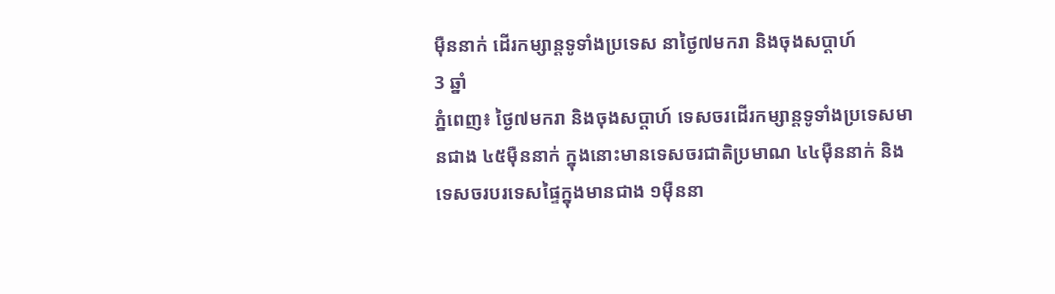ម៉ឺននាក់ ដើរកម្សាន្តទូទាំងប្រទេស នាថ្ងៃ៧មករា និងចុងសប្តាហ៍
3 ឆ្នាំ
ភ្នំពេញ៖ ថ្ងៃ៧មករា និងចុងសប្តាហ៍ ទេសចរដើរកម្សាន្តទូទាំងប្រទេសមានជាង ៤៥ម៉ឺននាក់ ក្នុងនោះមានទេសចរជាតិប្រមាណ ៤៤ម៉ឺននាក់ និងទេសចរបរទេសផ្ទៃក្នុងមានជាង ១ម៉ឺននា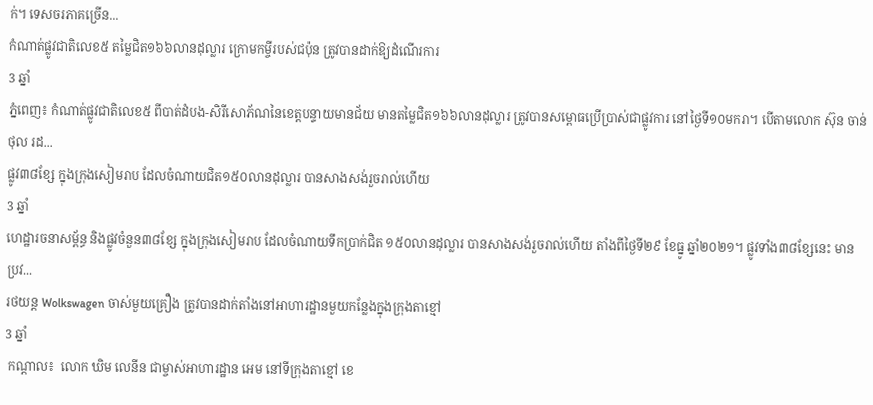ក់។ ទេសចរភាគច្រើន...
កំណាត់ផ្លូវជាតិលេខ៥ តម្លៃជិត១៦៦លានដុល្លារ ក្រោមកម្ចីរបស់ជប៉ុន ត្រូវបានដាក់ឱ្យដំណើរការ
3 ឆ្នាំ
ភ្នំពេញ៖ កំណាត់ផ្លូវជាតិលេខ៥ ពីបាត់ដំបង-សិរីសោភ័ណនៃខេត្តបន្ទាយមានជ័យ មានតម្លៃជិត១៦៦លានដុល្លារ ត្រូវបានសម្ពោធប្រើប្រាស់ជាផ្លូវការ នៅថ្ងៃទី១០មករា។ បើតាមលោក ស៊ុន ចាន់ថុល រដ...
ផ្លូវ៣៨ខ្សែ ក្នុងក្រុងសៀមរាប ដែលចំណាយជិត១៥០លានដុល្លារ បានសាងសង់រួចរាល់ហើយ
3 ឆ្នាំ
ហេដ្ឋារចនាសម្ព័ន្ធ និងផ្លូវចំនួន៣៨ខ្សែ ក្នុងក្រុងសៀមរាប ដែលចំណាយទឹកប្រាក់ជិត ១៥០លានដុល្លារ បានសាងសង់រួចរាល់ហើយ តាំងពីថ្ងៃទី២៩ ខែធ្នូ ឆ្នាំ២០២១។ ផ្លូវទាំង៣៨ខ្សែនេះ មានប្រវ...
រថយន្ត Wolkswagen ចាស់មួយគ្រឿង ត្រូវបានដាក់តាំងនៅអាហារដ្ឋានមួយកន្លែងក្នុងក្រុងតាខ្មៅ
3 ឆ្នាំ
 កណ្តាល៖  លោក ឃិម លេនីន ជាម្ចាស់អាហារដ្ឋាន អេម នៅទីក្រុងតាខ្មៅ ខេ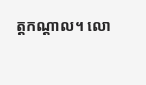ត្តកណ្ដាល។ លោ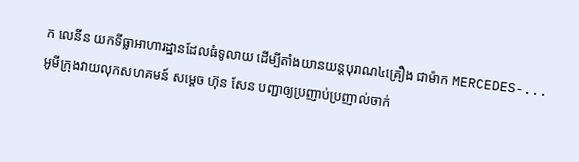ក លេនីន យកទីធ្លាអាហារដ្ឋានដែលធំទូលាយ ដើម្បីតាំងយានយន្ដបុរាណ៤គ្រឿង ជាម៉ាក MERCEDES-...
អូមីក្រុងវាយលុកសហគមន៍ សម្តេច ហ៊ុន សែន បញ្ជាឲ្យប្រញាប់ប្រញាល់ចាក់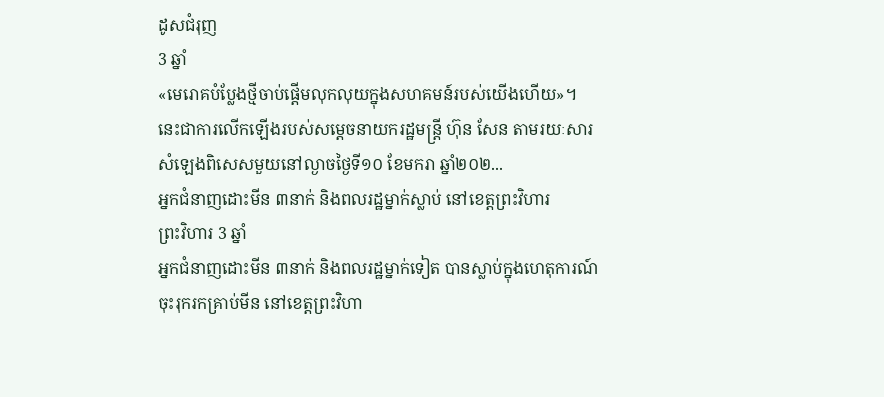ដូសជំរុញ
3 ឆ្នាំ
«មេរោគបំប្លែងថ្មីចាប់ផ្តើមលុកលុយក្នុងសហគមន៍របស់យើងហើយ»។ នេះជាការលើកឡើងរបស់សម្តេចនាយករដ្ឋមន្ត្រី ហ៊ុន សែន តាមរយៈសារសំឡេងពិសេសមួយនៅល្ងាចថ្ងៃទី១០ ខែមករា ឆ្នាំ២០២...
អ្នកជំនាញដោះមីន ៣នាក់ និងពលរដ្ឋម្នាក់ស្លាប់ នៅខេត្តព្រះវិហារ
ព្រះវិហារ 3 ឆ្នាំ
អ្នកជំនាញដោះមីន ៣នាក់ និងពលរដ្ឋម្នាក់ទៀត បានស្លាប់ក្នុងហេតុការណ៍ចុះរុករកគ្រាប់មីន នៅខេត្តព្រះវិហា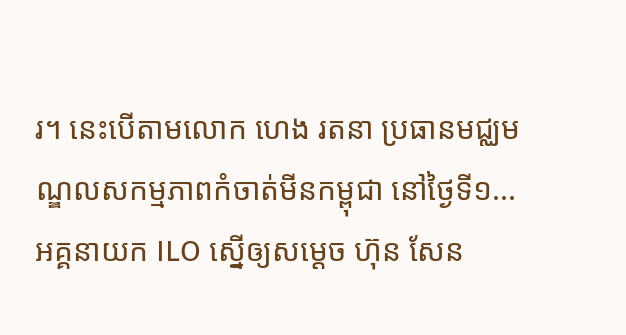រ។ នេះបើតាមលោក ហេង រតនា ប្រធានមជ្ឈមណ្ឌលសកម្មភាពកំចាត់មីនកម្ពុជា នៅថ្ងៃទី១...
អគ្គនាយក ILO ស្នើឲ្យសម្ដេច ហ៊ុន សែន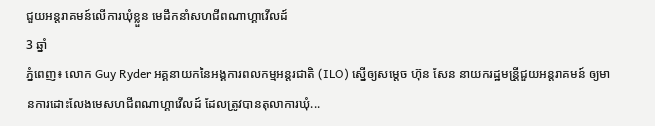ជួយអន្តរាគមន៍លើការឃុំខ្លួន មេដឹកនាំសហជីពណាហ្គាវើលដ៍
3 ឆ្នាំ
ភ្នំពេញ៖ លោក Guy Ryder អគ្គនាយកនៃអង្គការពលកម្មអន្តរជាតិ (ILO) ស្នើឲ្យសម្ដេច ហ៊ុន សែន នាយករដ្ឋមន្រី្តជួយអន្តរាគមន៍ ឲ្យមានការដោះលែងមេសហជីពណាហ្គាវើលដ៍ ដែលត្រូវបានតុលាការឃុំ...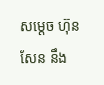សម្ដេច ហ៊ុន សែន នឹង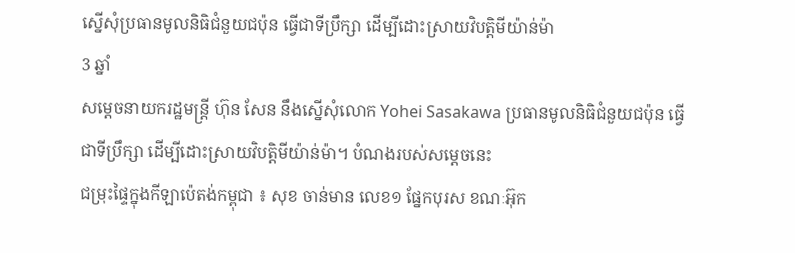ស្នើសុំប្រធានមូលនិធិជំនួយជប៉ុន ធ្វើជាទីប្រឹក្សា ដើម្បីដោះស្រាយវិបត្តិមីយ៉ាន់ម៉ា
3 ឆ្នាំ
សម្ដេចនាយករដ្ឋមន្រ្តី ហ៊ុន សែន នឹងស្នើសុំលោក Yohei Sasakawa ប្រធានមូលនិធិជំនួយជប៉ុន ធ្វើជាទីប្រឹក្សា ដើម្បីដោះស្រាយវិបត្តិមីយ៉ាន់ម៉ា។ បំណងរបស់សម្ដេចនេះ
ជម្រុះផ្ទៃក្នុងកីឡាប៉េតង់កម្ពុជា ៖ សុខ ចាន់មាន លេខ១ ផ្នែកបុរស ខណៈអ៊ុក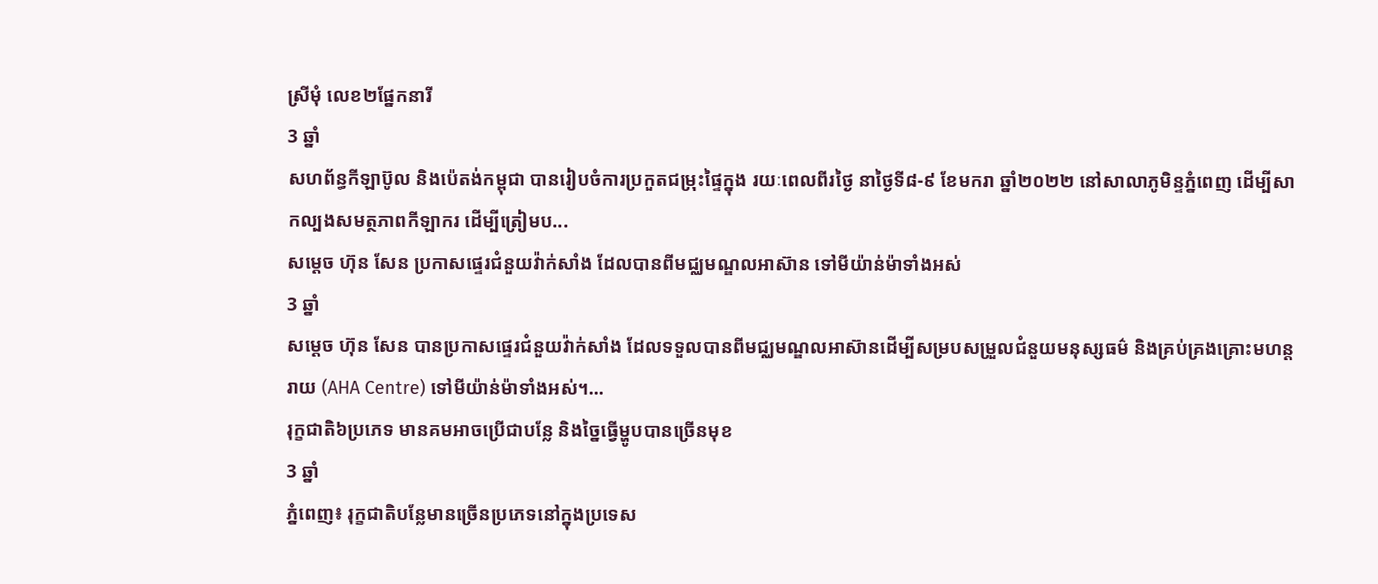ស្រីមុំ លេខ២ផ្នែកនារី
3 ឆ្នាំ
សហព័ន្ធកីឡាប៊ូល និងប៉េតង់កម្ពុជា បានរៀបចំការប្រកួតជម្រុះផ្ទៃក្នុង រយៈពេលពីរថ្ងៃ នាថ្ងៃទី៨-៩ ខែមករា ឆ្នាំ២០២២ នៅសាលាភូមិន្ទភ្នំពេញ ដើម្បីសាកល្បងសមត្ថភាពកីឡាករ ដើម្បីត្រៀមប...
សម្ដេច ហ៊ុន សែន ប្រកាសផ្ទេរជំនួយវ៉ាក់សាំង ដែលបានពីមជ្ឈមណ្ឌលអាស៊ាន ទៅមីយ៉ាន់ម៉ាទាំងអស់
3 ឆ្នាំ
សម្ដេច ហ៊ុន សែន បានប្រកាសផ្ទេរជំនួយវ៉ាក់សាំង ដែលទទួលបានពីមជ្ឈមណ្ឌលអាស៊ានដើម្បីសម្របសម្រួលជំនួយមនុស្សធម៌ និងគ្រប់គ្រងគ្រោះមហន្តរាយ (AHA Centre) ទៅមីយ៉ាន់ម៉ាទាំងអស់។...
រុក្ខជាតិ៦ប្រភេទ មានគមអាចប្រើជាបន្លែ និងច្នៃធ្វើម្ហូបបានច្រើនមុខ
3 ឆ្នាំ
ភ្នំពេញ៖ រុក្ខជាតិបន្លែមានច្រើនប្រភេទនៅក្នុងប្រទេស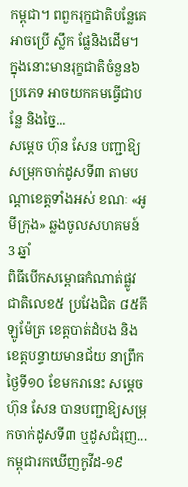កម្ពុជា។ ពពួករុក្ខជាតិបន្លែគេអាចប្រើ ស្លឹក ផ្លែនិងដើម។  ក្នុងនោះមានរុក្ខជាតិចំនួន៦ប្រភេទ អាចយកគមធ្វើជាបន្លែ និងច្នៃ...
សម្ដេច ហ៊ុន សែន បញ្ជាឱ្យសម្រុកចាក់ដូសទី៣ តាមបណ្ដាខេត្តទាំងអស់ ខណៈ «អូមីក្រុង» ឆ្លងចូលសហគមន៍
3 ឆ្នាំ
ពិធីបើកសម្ពោធកំណាត់ផ្លូវជាតិលេខ៥ ប្រវែងជិត ៨៥គីឡូម៉ែត្រ ខេត្តបាត់ដំបង និងខេត្តបន្ទាយមានជ័យ នាព្រឹកថ្ងៃទី១០ ខែមករានេះ សម្ដេច ហ៊ុន សែន បានបញ្ជាឱ្យសម្រុកចាក់ដូសទី៣ ឬដូសជំរុញ...
កម្ពុជារកឃើញកូវីដ-១៩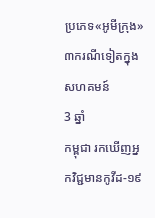ប្រភេទ«អូមីក្រុង» ៣ករណីទៀតក្នុងសហគមន៍
3 ឆ្នាំ
កម្ពុជា រកឃើញអ្នកវិជ្ជមានកូវីដ-១៩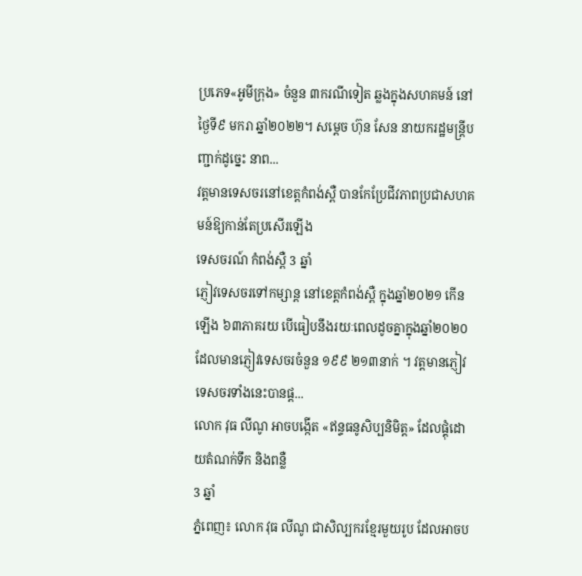ប្រភេទ«អូមីក្រុង» ចំនួន ៣ករណីទៀត ឆ្លងក្នុងសហគមន៍ នៅថ្ងៃទី៩ មករា ឆ្នាំ២០២២។ សម្តេច ហ៊ុន សែន នាយករដ្ឋមន្ត្រីបញ្ជាក់ដូច្នេះ នាព...
វត្តមានទេសចរនៅខេត្តកំពង់ស្ពឺ បានកែប្រែជីវភាពប្រជាសហគមន៍ឱ្យកាន់តែប្រសើរឡើង
ទេសចរណ៍ កំពង់ស្ពឺ 3 ឆ្នាំ
ភ្ញៀវទេសចរទៅកម្សាន្ត នៅខេត្តកំពង់ស្ពឺ ក្នុងឆ្នាំ២០២១ កើនឡើង ៦៣ភាគរយ បើធៀបនឹងរយៈពេលដូចគ្នាក្នុងឆ្នាំ២០២០ ដែលមានភ្ញៀវទេសចរចំនួន ១៩៩ ២១៣នាក់ ។ វត្តមានភ្ញៀវទេសចរទាំងនេះបានផ្ដ...
លោក វុធ លីណូ អាចបង្កើត «ឥន្ទធនូសិប្បនិមិត្ត» ដែលផ្គុំដោយតំណក់ទឹក និងពន្លឺ
3 ឆ្នាំ
ភ្នំពេញ៖ លោក វុធ លីណូ ជាសិល្បករខ្មែរមួយរូប ដែលអាចប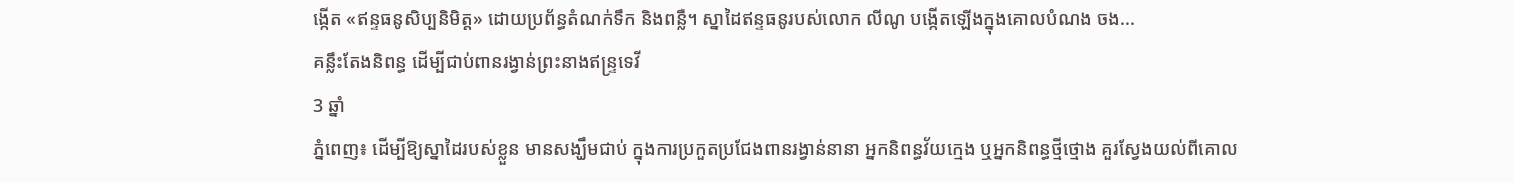ង្កើត «ឥន្ទធនូសិប្បនិមិត្ត» ដោយប្រព័ន្ធតំណក់ទឹក និងពន្លឺ។ ស្នាដៃឥន្ទធនូរបស់លោក លីណូ បង្កើតឡើងក្នុងគោលបំណង ចង...
គន្លឹះតែងនិពន្ធ ដើម្បីជាប់ពានរង្វាន់ព្រះនាងឥន្ទ្រទេវី
3 ឆ្នាំ
ភ្នំពេញ៖ ដើម្បីឱ្យស្នាដៃរបស់ខ្លួន មានសង្ឃឹមជាប់ ក្នុងការប្រកួតប្រជែងពានរង្វាន់នានា អ្នកនិពន្ធវ័យក្មេង ឬអ្នកនិពន្ធថ្មីថ្មោង គួរស្វែងយល់ពីគោល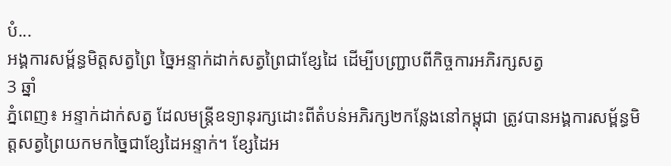បំ...
អង្គការសម្ព័ន្ធមិត្តសត្វព្រៃ ច្នៃអន្ទាក់ដាក់សត្វព្រៃជាខ្សែដៃ ដើម្បីបញ្ជ្រាបពីកិច្ចការអភិរក្សសត្វ
3 ឆ្នាំ
ភ្នំពេញ៖ អន្ទាក់ដាក់សត្វ ដែលមន្ត្រីឧទ្យានុរក្សដោះពីតំបន់អភិរក្ស២កន្លែងនៅកម្ពុជា ត្រូវបានអង្គការសម្ព័ន្ធមិត្តសត្វព្រៃយកមកច្នៃជាខ្សែដៃអន្ទាក់។ ខ្សែដៃអ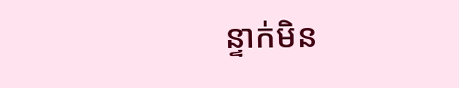ន្ទាក់មិន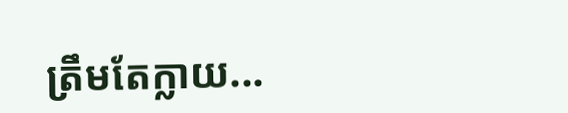ត្រឹមតែក្លាយ...